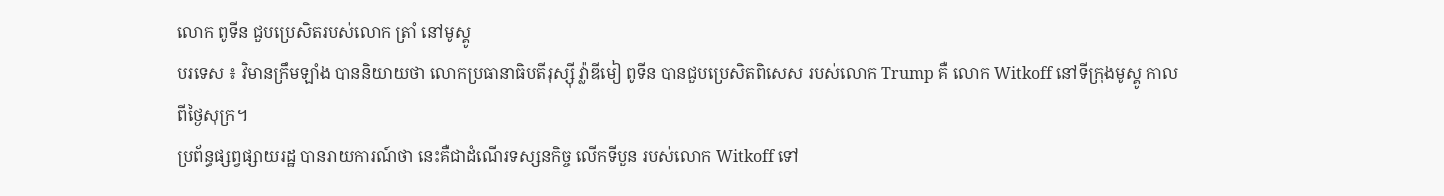លោក ពូទីន ជួបប្រេសិតរបស់លោក ត្រាំ នៅមូស្គូ
បរទេស ៖ វិមានក្រឹមឡាំង បាននិយាយថា លោកប្រធានាធិបតីរុស្ស៊ី វ្ល៉ាឌីមៀ ពូទីន បានជួបប្រេសិតពិសេស របស់លោក Trump គឺ លោក Witkoff នៅទីក្រុងមូស្គូ កាលពីថ្ងៃសុក្រ។
ប្រព័ន្ធផ្សព្វផ្សាយរដ្ឋ បានរាយការណ៍ថា នេះគឺជាដំណើរទស្សនកិច្ច លើកទីបួន របស់លោក Witkoff ទៅ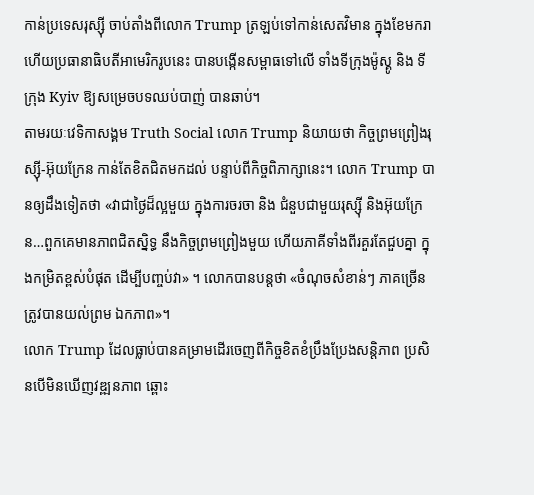កាន់ប្រទេសរុស្ស៊ី ចាប់តាំងពីលោក Trump ត្រឡប់ទៅកាន់សេតវិមាន ក្នុងខែមករា ហើយប្រធានាធិបតីអាមេរិករូបនេះ បានបង្កើនសម្ពាធទៅលើ ទាំងទីក្រុងម៉ូស្គូ និង ទីក្រុង Kyiv ឱ្យសម្រេចបទឈប់បាញ់ បានឆាប់។
តាមរយៈវេទិកាសង្គម Truth Social លោក Trump និយាយថា កិច្ចព្រមព្រៀងរុស្ស៊ី-អ៊ុយក្រែន កាន់តែខិតជិតមកដល់ បន្ទាប់ពីកិច្ចពិភាក្សានេះ។ លោក Trump បានឲ្យដឹងទៀតថា «វាជាថ្ងៃដ៏ល្អមួយ ក្នុងការចរចា និង ជំនួបជាមួយរុស្ស៊ី និងអ៊ុយក្រែន…ពួកគេមានភាពជិតស្និទ្ធ នឹងកិច្ចព្រមព្រៀងមួយ ហើយភាគីទាំងពីរគួរតែជួបគ្នា ក្នុងកម្រិតខ្ពស់បំផុត ដើម្បីបញ្ចប់វា» ។ លោកបានបន្តថា «ចំណុចសំខាន់ៗ ភាគច្រើន ត្រូវបានយល់ព្រម ឯកភាព»។
លោក Trump ដែលធ្លាប់បានគម្រាមដើរចេញពីកិច្ចខិតខំប្រឹងប្រែងសន្តិភាព ប្រសិនបើមិនឃើញវឌ្ឍនភាព ឆ្ពោះ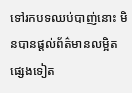ទៅរកបទឈប់បាញ់នោះ មិនបានផ្តល់ព័ត៌មានលម្អិត ផ្សេងទៀត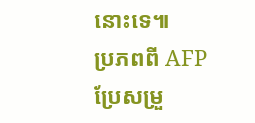នោះទេ៕
ប្រភពពី AFP ប្រែសម្រួ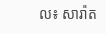ល៖ សារ៉ាត